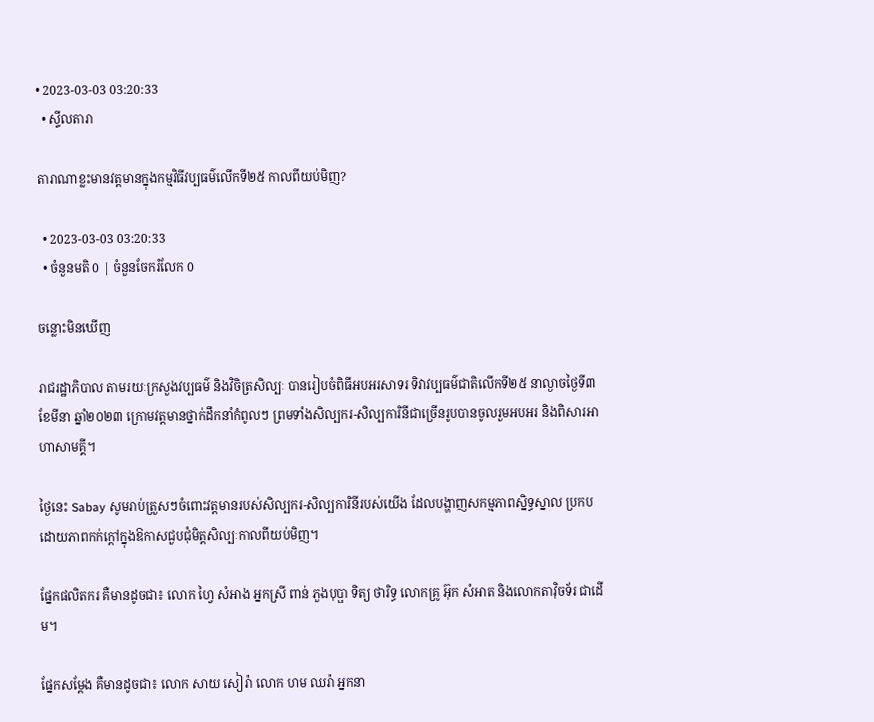• 2023-03-03 03:20:33
  • ស្ទីលតារា

តារាណាខ្លះមានវត្ដមានក្នុងកម្មវិធីវប្បធម៌លើកទី២៥ កាលពីយប់មិញ?

  • 2023-03-03 03:20:33
  • ចំនួនមតិ 0 | ចំនួនចែករំលែក 0

ចន្លោះមិនឃើញ

រាជរដ្ឋាភិបាល តាមរយៈក្រសួងវប្បធម៌ និងវិចិត្រសិល្បៈ បានរៀបចំពិធីអបអរសាទរ ទិវាវប្បធម៌ជាតិលើកទី២៥ នាល្ងាចថ្ងៃទី៣ ខែមីនា ឆ្នាំ២០២៣ ក្រោមវត្ដមានថ្នាក់ដឹកនាំកំពូលៗ ព្រមទាំងសិល្បករ-សិល្បការិនីជាច្រើនរូបបានចូលរួមអបអរ និងពិសារអាហាសាមគ្គី។

ថ្ងៃនេះ Sabay សូមរាប់ត្រួសៗចំពោះវត្ដមានរបស់សិល្បករ-សិល្បការិនីរបស់យើង ដែលបង្ហាញសកម្មភាពស្និទ្ធស្នាល ប្រកបដោយភាពកក់ក្ដៅក្នុងឱកាសជួបជុំមិត្ដសិល្បៈកាលពីយប់មិញ។

ផ្នែកផលិតករ គឺមានដូចជា៖ លោក ហ្វៃ សំអាង អ្នកស្រី ពាន់ ភួងបុប្ផា ទិត្យ ថារិទ្ធ លោកគ្រូ អ៊ុក សំអាត និងលោកតាវ៉ិចទ័រ ជាដើម។

ផ្នែកសម្ដែង គឺមានដូចជា៖ លោក សាយ សៀរ៉ា លោក ហម ឈរ៉ា អ្នកនា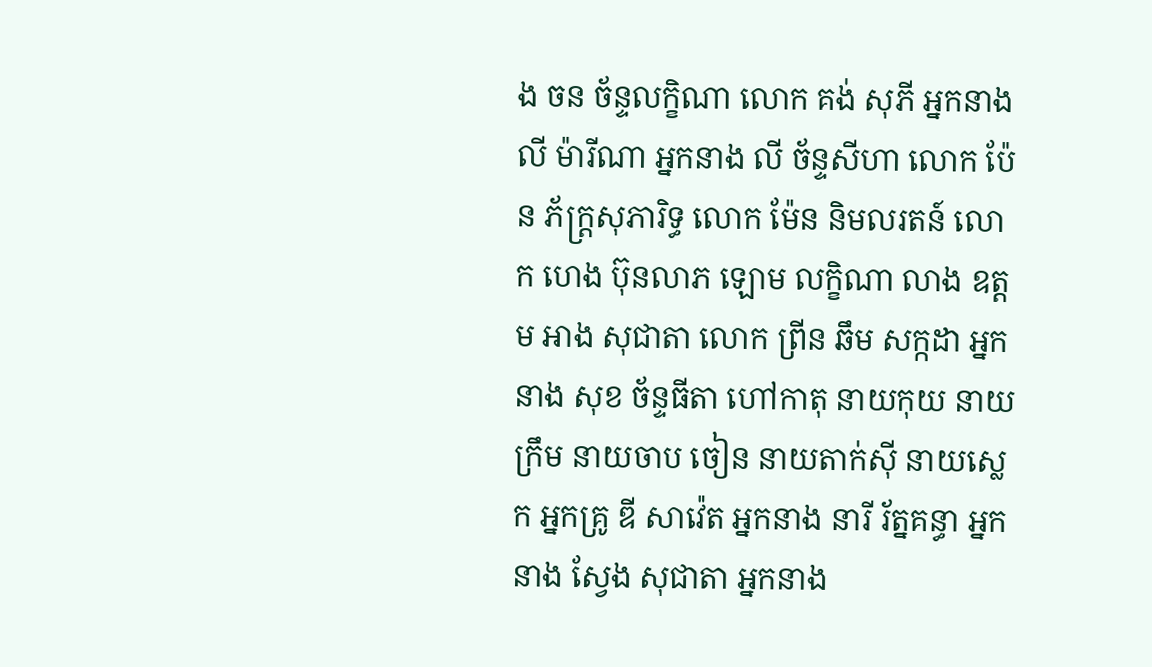ង ចន ច័ន្ទលក្ខិណា លោក គង់ សុភី អ្នកនាង លី ម៉ារីណា អ្នកនាង លី ច័ន្ទសីហា លោក ប៉ែន ភ័ក្ដ្រសុភារិទ្ធ លោក ម៉ែន និមលរតន៍ លោក ហេង ប៊ុនលាភ ឡោម លក្ខិណា លាង ឧត្ដម អាង សុជាតា លោក ព្រីន ឆឹម សក្កដា អ្នកនាង សុខ ច័ន្ទធីតា ហៅកាតុ នាយកុយ នាយក្រឹម នាយចាប ចៀន នាយតាក់ស៊ី នាយស្លេក អ្នកគ្រូ ឌី សាវ៉េត អ្នកនាង នារី រ័ត្នគន្ធា អ្នកនាង ស្វែង សុជាតា អ្នកនាង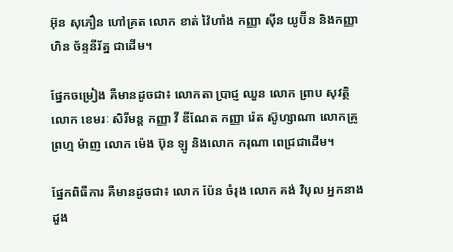អ៊ុន សុភឿន ហៅគ្រត លោក ខាត់ វ៉ៃហាំង កញ្ញា ស៊ីន យូប៊ីន និងកញ្ញា ហិន ច័ន្ទនីរ័ត្ន ជាដើម។

ផ្នែកចម្រៀង គឺមានដូចជា៖ លោកតា ប្រាជ្ញ ឈួន លោក ព្រាប សុវត្ថិ លោក ខេមរៈ សិរីមន្ដ កញ្ញា វី ឌីណែត កញ្ញា រ៉េត ស៊ូហ្សាណា លោកគ្រូ ព្រហ្ម ម៉ាញ លោក ម៉េង ប៊ុន ឡូ និងលោក ករុណា ពេជ្រជាដើម។

ផ្នែកពិធីការ គឺមានដូចជា៖ លោក ប៉ែន ចំរុង លោក គង់ វិបុល អ្នកនាង ដួង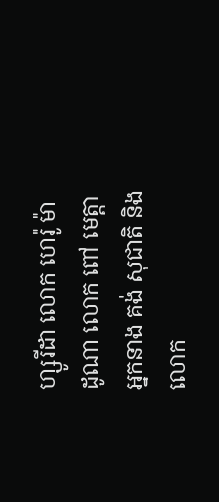ហ្សូរីដា លោក ហេរ៉ូ ម៉ាដូណា លោក ពៅ មេត្ដា អ្នកនាង គង់ សុជាតិ និងលោក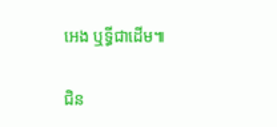អេង ឬទ្ធីជាដើម៕

ជិន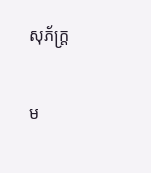សុភ័ក្ដ្រ

ម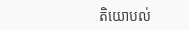តិយោបល់